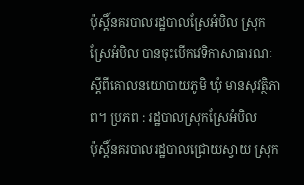ប៉ុស្តិ៍នគរបាលរដ្ឋបាលស្រែអំបិល ស្រុកស្រែអំបិល បានចុះបើកវេទិកាសាធារណៈ ស្តីពីគោលនយោបាយភូមិ ឃុំ មានសុវត្ថិភាព។ ប្រភព : រដ្ឋបាលស្រុកស្រែអំបិល
ប៉ុស្តិ៍នគរបាលរដ្ឋបាលជ្រោយស្វាយ ស្រុក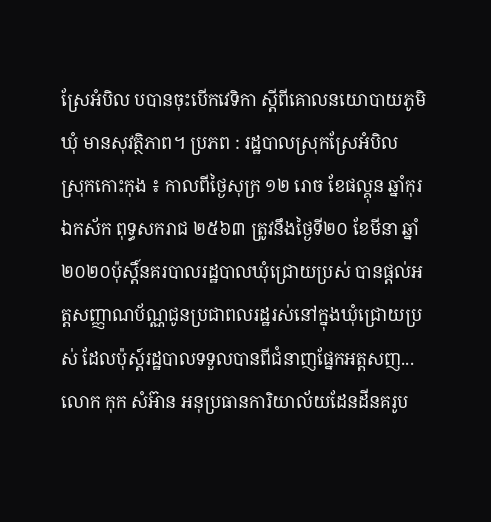ស្រែអំបិល បបានចុះបើកវេទិកា ស្តីពីគោលនយោបាយភូមិ ឃុំ មានសុវត្ថិភាព។ ប្រភព : រដ្ឋបាលស្រុកស្រែអំបិល
ស្រុកកោះកុង ៖ កាលពីថ្ងៃសុក្រ ១២ រោច ខែផល្គុន ឆ្នាំកុរ ឯកស័ក ពុទ្ធសករាជ ២៥៦៣ ត្រូវនឹងថ្ងៃទី២០ ខែមីនា ឆ្នាំ២០២០ប៉ុស្តិ៍នគរបាលរដ្ឋបាលឃុំជ្រោយប្រស់ បានផ្តល់អត្តសញ្ញាណប័ណ្ណជូនប្រជាពលរដ្ឋរស់នៅក្នុងឃុំជ្រោយប្រស់ ដែលប៉ុស្ត៍រដ្ឋបាលទទួលបានពីជំនាញផ្នែកអត្តសញ...
លោក កុក សំអ៊ាន អនុប្រធានការិយាល័យដែនដីនគរូប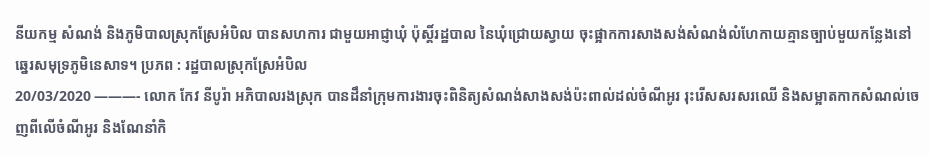នីយកម្ម សំណង់ និងភូមិបាលស្រុកស្រែអំបិល បានសហការ ជាមួយអាជ្ញាឃុំ ប៉ុស្តិ៍រដ្ឋបាល នៃឃុំជ្រោយស្វាយ ចុះផ្អាកការសាងសង់សំណង់លំហែកាយគ្មានច្បាប់មួយកន្លែងនៅឆ្នេរសមុទ្រភូមិនេសាទ។ ប្រភព : រដ្ឋបាលស្រុកស្រែអំបិល
20/03/2020 ———- លោក កែវ នីបូរ៉ា អភិបាលរងស្រុក បានដឹនាំក្រុមការងារចុះពិនិត្យសំណង់សាងសង់ប៉ះពាល់ដល់ចំណីអូរ រុះរើសសរសរឈើ និងសម្អាតកាកសំណល់ចេញពីលើចំណីអូរ និងណែនាំកិ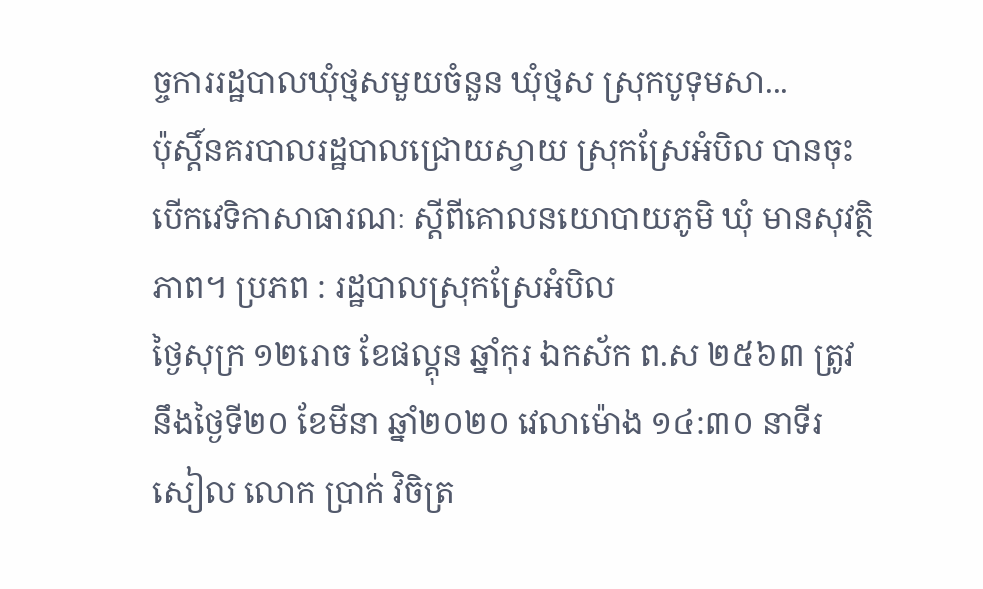ច្ចការរដ្ឋបាលឃុំថ្មសមួយចំនួន ឃុំថ្មស ស្រុកបូទុមសា...
ប៉ុស្តិ៍នគរបាលរដ្ឋបាលជ្រោយស្វាយ ស្រុកស្រែអំបិល បានចុះបើកវេទិកាសាធារណៈ ស្តីពីគោលនយោបាយភូមិ ឃុំ មានសុវត្ថិភាព។ ប្រភព : រដ្ឋបាលស្រុកស្រែអំបិល
ថ្ងៃសុក្រ ១២រោច ខែផល្គុន ឆ្នាំកុរ ឯកស័ក ព.ស ២៥៦៣ ត្រូវនឹងថ្ងៃទី២០ ខែមីនា ឆ្នាំ២០២០ វេលាម៉ោង ១៤:៣០ នាទីរសៀល លោក ប្រាក់ វិចិត្រ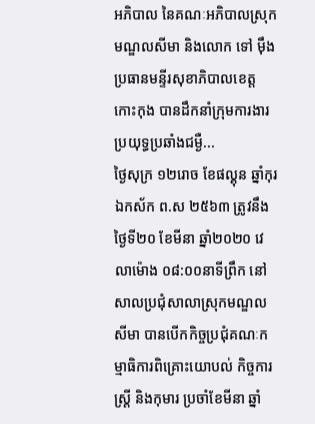អភិបាល នៃគណៈអភិបាលស្រុកមណ្ឌលសីមា និងលោក ទៅ ម៉ឹង ប្រធានមន្ទីរសុខាភិបាលខេត្តកោះកុង បានដឹកនាំក្រុមការងារប្រយុទ្ធប្រឆាំងជម្ងឺ...
ថ្ងៃសុក្រ ១២រោច ខែផល្គុន ឆ្នាំកុរ ឯកស័ក ព.ស ២៥៦៣ ត្រូវនឹងថ្ងៃទី២០ ខែមីនា ឆ្នាំ២០២០ វេលាម៉ោង ០៨:០០នាទីព្រឹក នៅសាលប្រជុំសាលាស្រុកមណ្ឌលសីមា បានបើកកិច្ចប្រជុំគណៈកម្មាធិការពិគ្រោះយោបល់ កិច្ចការស្ដ្រី និងកុមារ ប្រចាំខែមីនា ឆ្នាំ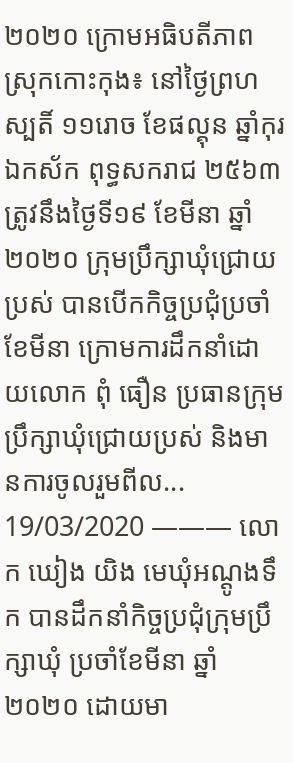២០២០ ក្រោមអធិបតីភាព
ស្រុកកោះកុង៖ នៅថ្ងៃព្រហស្បតិ៍ ១១រោច ខែផល្គុន ឆ្នាំកុរ ឯកស័ក ពុទ្ធសករាជ ២៥៦៣ ត្រូវនឹងថ្ងៃទី១៩ ខែមីនា ឆ្នាំ២០២០ ក្រុមប្រឹក្សាឃុំជ្រោយប្រស់ បានបើកកិច្ចប្រជុំប្រចាំខែមីនា ក្រោមការដឹកនាំដោយលោក ពុំ ធឿន ប្រធានក្រុមប្រឹក្សាឃុំជ្រោយប្រស់ និងមានការចូលរួមពីល...
19/03/2020 ——— លោក ឃៀង យិង មេឃុំអណ្តូងទឹក បានដឹកនាំកិច្ចប្រជុំក្រុមប្រឹក្សាឃុំ ប្រចាំខែមីនា ឆ្នាំ២០២០ ដោយមា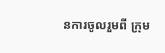នការចូលរួមពី ក្រុម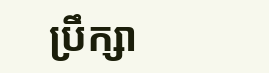ប្រឹក្សា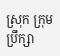ស្រុក ក្រុមប្រឹក្សា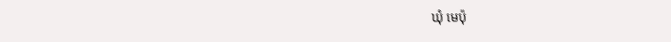ឃុំ មេប៉ុ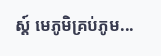ស្ត៍ មេភូមិគ្រប់ភូម...